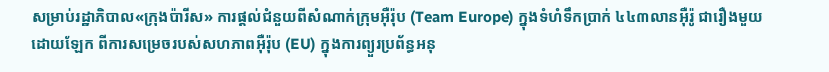សម្រាប់រដ្ឋាភិបាល«ក្រុងប៉ារីស» ការផ្ដល់ជំនួយពីសំណាក់ក្រុមអ៊ឺរ៉ុប (Team Europe) ក្នុងទំហំទឹកប្រាក់ ៤៤៣លានអ៊ឺរ៉ូ ជារឿងមួយដោយឡែក ពីការសម្រេចរបស់សហភាពអ៊ឺរ៉ុប (EU) ក្នុងការព្យួរប្រព័ន្ធអនុ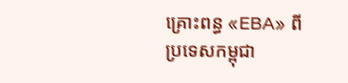គ្រោះពន្ធ «EBA» ពីប្រទេសកម្ពុជា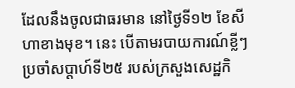ដែលនឹងចូលជាធរមាន នៅថ្ងៃទី១២ ខែសីហាខាងមុខ។ នេះ បើតាមរបាយការណ៍ខ្លីៗ ប្រចាំសប្ដាហ៍ទី២៥ របស់ក្រសួងសេដ្ឋកិ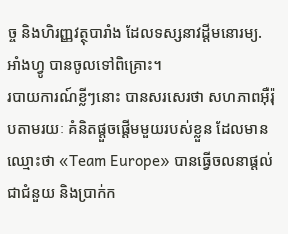ច្ច និងហិរញ្ញវត្ថុបារាំង ដែលទស្សនាវដ្ដីមនោរម្យ.អាំងហ្វូ បានចូលទៅពិគ្រោះ។
របាយការណ៍ខ្លីៗនោះ បានសរសេរថា សហភាពអ៊ឺរ៉ុបតាមរយៈ គំនិតផ្ដួចផ្ដើមមួយរបស់ខ្លួន ដែលមានឈ្មោះថា «Team Europe» បានធ្វើចលនាផ្ដល់ជាជំនួយ និងប្រាក់ក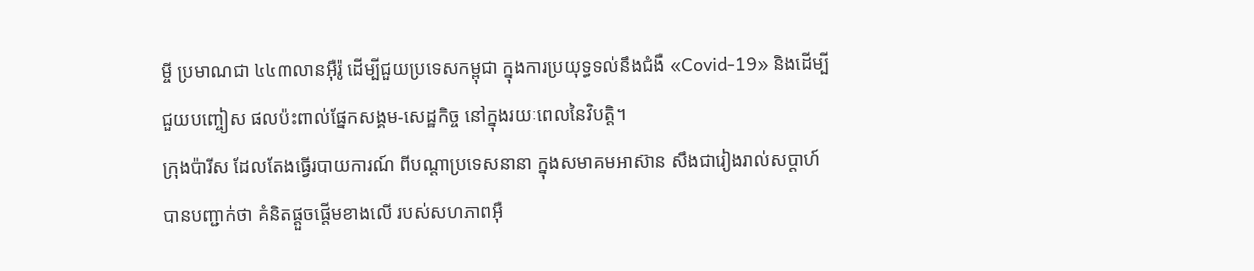ម្ចី ប្រមាណជា ៤៤៣លានអ៊ឺរ៉ូ ដើម្បីជួយប្រទេសកម្ពុជា ក្នុងការប្រយុទ្ធទល់នឹងជំងឺ «Covid-19» និងដើម្បីជួយបញ្ចៀស ផលប៉ះពាល់ផ្នែកសង្គម-សេដ្ឋកិច្ច នៅក្នុងរយៈពេលនៃវិបត្តិ។
ក្រុងប៉ារីស ដែលតែងធ្វើរបាយការណ៍ ពីបណ្ដាប្រទេសនានា ក្នុងសមាគមអាស៊ាន សឹងជារៀងរាល់សប្ដាហ៍ បានបញ្ជាក់ថា គំនិតផ្ដួចផ្ដើមខាងលើ របស់សហភាពអ៊ឺ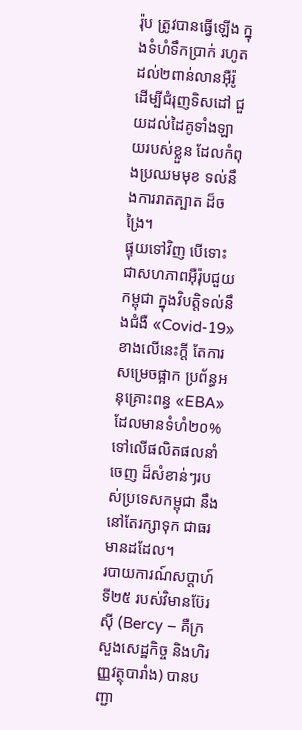រ៉ុប ត្រូវបានធ្វើឡើង ក្នុងទំហំទឹកប្រាក់ រហូតដល់២ពាន់លានអ៊ឺរ៉ូ ដើម្បីជំរុញទិសដៅ ជួយដល់ដៃគូទាំងឡាយរបស់ខ្លួន ដែលកំពុងប្រឈមមុខ ទល់នឹងការរាតត្បាត ដ៏ចង្រៃ។
ផ្ទុយទៅវិញ បើទោះជាសហភាពអ៊ឺរ៉ុបជួយកម្ពុជា ក្នុងវិបត្តិទល់នឹងជំងឺ «Covid-19» ខាងលើនេះក្ដី តែការសម្រេចផ្អាក ប្រព័ន្ធអនុគ្រោះពន្ធ «EBA» ដែលមានទំហំ២០% ទៅលើផលិតផលនាំចេញ ដ៏សំខាន់ៗរបស់ប្រទេសកម្ពុជា នឹងនៅតែរក្សាទុក ជាធរមានដដែល។
របាយការណ៍សប្ដាហ៍ទី២៥ របស់វិមានប៊ែរស៊ី (Bercy – គឺក្រសួងសេដ្ឋកិច្ច និងហិរញ្ញវត្ថុបារាំង) បានបញ្ជា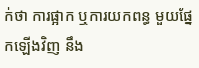ក់ថា ការផ្អាក ឬការយកពន្ធ មួយផ្នែកឡើងវិញ នឹង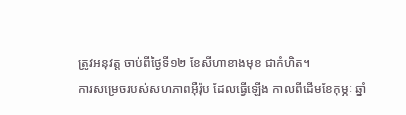ត្រូវអនុវត្ត ចាប់ពីថ្ងៃទី១២ ខែសីហាខាងមុខ ជាកំហិត។
ការសម្រេចរបស់សហភាពអ៊ឺរ៉ុប ដែលធ្វើឡើង កាលពីដើមខែកុម្ភៈ ឆ្នាំ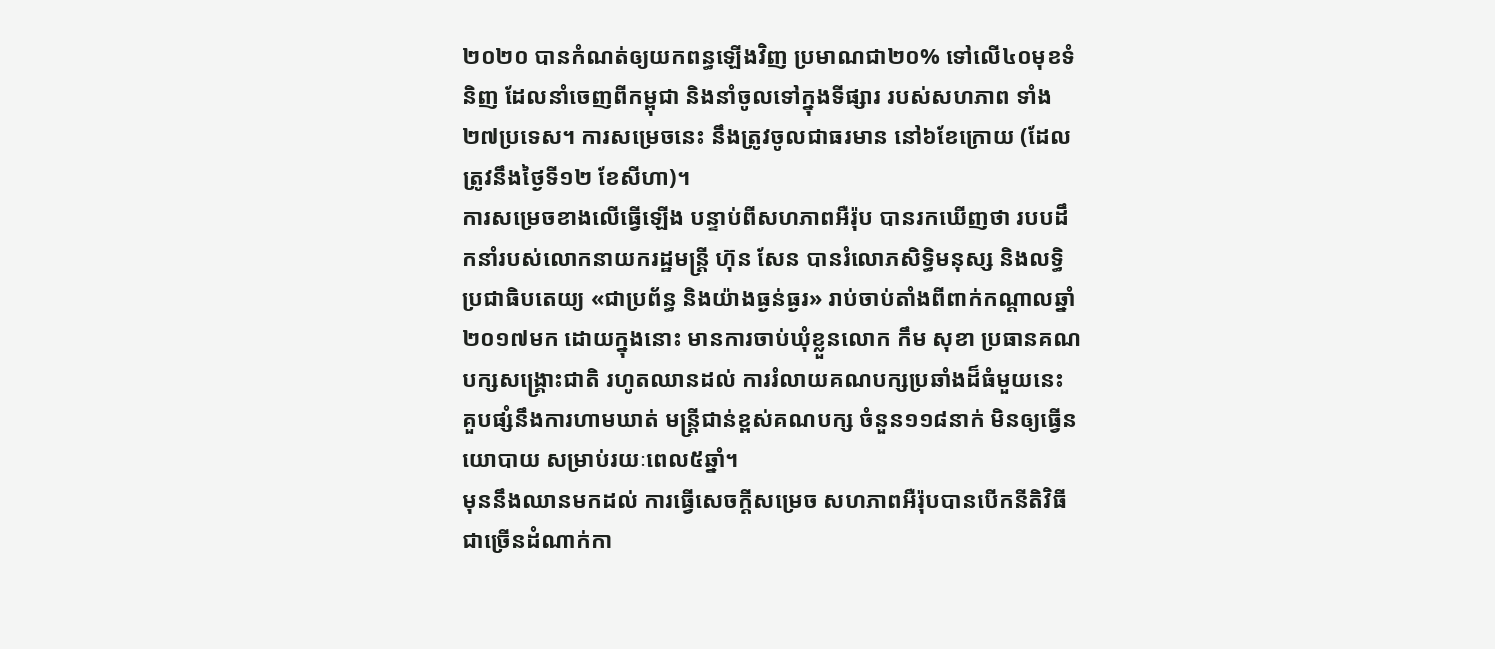២០២០ បានកំណត់ឲ្យយកពន្ធឡើងវិញ ប្រមាណជា២០% ទៅលើ៤០មុខទំនិញ ដែលនាំចេញពីកម្ពុជា និងនាំចូលទៅក្នុងទីផ្សារ របស់សហភាព ទាំង២៧ប្រទេស។ ការសម្រេចនេះ នឹងត្រូវចូលជាធរមាន នៅ៦ខែក្រោយ (ដែលត្រូវនឹងថ្ងៃទី១២ ខែសីហា)។
ការសម្រេចខាងលើធ្វើឡើង បន្ទាប់ពីសហភាពអឺរ៉ុប បានរកឃើញថា របបដឹកនាំរបស់លោកនាយករដ្ឋមន្ត្រី ហ៊ុន សែន បានរំលោភសិទ្ធិមនុស្ស និងលទ្ធិប្រជាធិបតេយ្យ «ជាប្រព័ន្ធ និងយ៉ាងធ្ងន់ធ្ងរ» រាប់ចាប់តាំងពីពាក់កណ្ដាលឆ្នាំ២០១៧មក ដោយក្នុងនោះ មានការចាប់ឃុំខ្លួនលោក កឹម សុខា ប្រធានគណបក្សសង្គ្រោះជាតិ រហូតឈានដល់ ការរំលាយគណបក្សប្រឆាំងដ៏ធំមួយនេះ គួបផ្សំនឹងការហាមឃាត់ មន្ត្រីជាន់ខ្ពស់គណបក្ស ចំនួន១១៨នាក់ មិនឲ្យធ្វើនយោបាយ សម្រាប់រយៈពេល៥ឆ្នាំ។
មុននឹងឈានមកដល់ ការធ្វើសេចក្ដីសម្រេច សហភាពអឺរ៉ុបបានបើកនីតិវិធី ជាច្រើនដំណាក់កា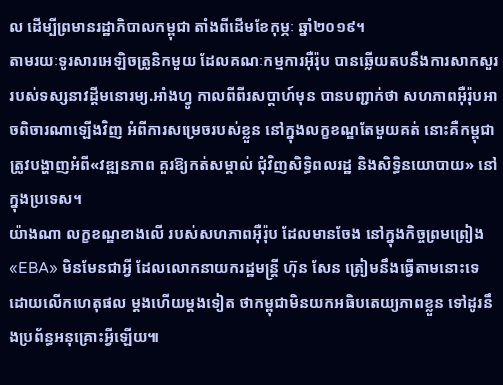ល ដើម្បីព្រមានរដ្ឋាភិបាលកម្ពុជា តាំងពីដើមខែកុម្ភៈ ឆ្នាំ២០១៩។
តាមរយៈទូរសារអេឡិចត្រូនិកមួយ ដែលគណៈកម្មការអ៊ឺរ៉ុប បានឆ្លើយតបនឹងការសាកសួរ របស់ទស្សនាវដ្ដីមនោរម្យ.អាំងហ្វូ កាលពីពីរសប្ដាហ៍មុន បានបញ្ជាក់ថា សហភាពអ៊ឺរ៉ុបអាចពិចារណាឡើងវិញ អំពីការសម្រេចរបស់ខ្លួន នៅក្នុងលក្ខខណ្ឌតែមួយគត់ នោះគឺកម្ពុជា ត្រូវបង្ហាញអំពី«វឌ្ឍនភាព គួរឱ្យកត់សម្គាល់ ជុំវិញសិទ្ធិពលរដ្ឋ និងសិទ្ធិនយោបាយ» នៅក្នុងប្រទេស។
យ៉ាងណា លក្ខខណ្ឌខាងលើ របស់សហភាពអ៊ឺរ៉ុប ដែលមានចែង នៅក្នុងកិច្ចព្រមព្រៀង «EBA» មិនមែនជាអ្វី ដែលលោកនាយករដ្ឋមន្ត្រី ហ៊ុន សែន ត្រៀមនឹងធ្វើតាមនោះទេ ដោយលើកហេតុផល ម្ដងហើយម្ដងទៀត ថាកម្ពុជាមិនយកអធិបតេយ្យភាពខ្លួន ទៅដូរនឹងប្រព័ន្ធអនុគ្រោះអ្វីឡើយ៕